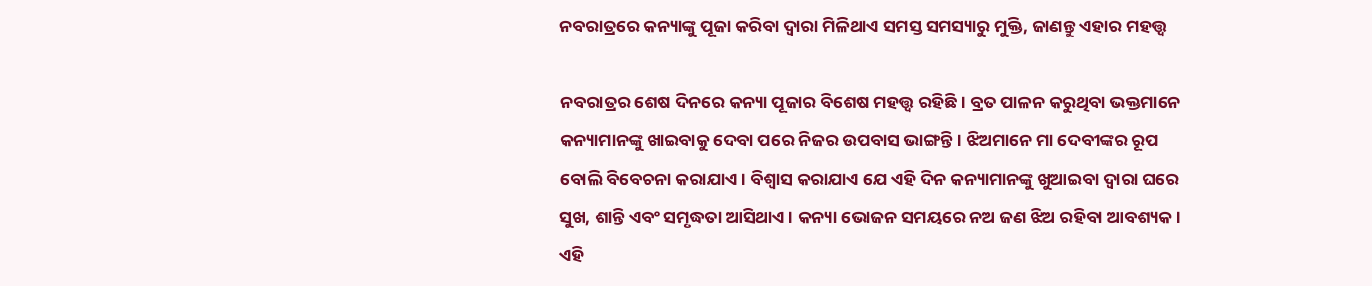ନବରାତ୍ରରେ କନ୍ୟାଙ୍କୁ ପୂଜା କରିବା ଦ୍ୱାରା ମିଳିଥାଏ ସମସ୍ତ ସମସ୍ୟାରୁ ମୁକ୍ତି, ଜାଣନ୍ତୁ ଏହାର ମହତ୍ତ୍ୱ

ନବରାତ୍ରର ଶେଷ ଦିନରେ କନ୍ୟା ପୂଜାର ବିଶେଷ ମହତ୍ତ୍ୱ ରହିଛି। ବ୍ରତ ପାଳନ କରୁଥିବା ଭକ୍ତମାନେ କନ୍ୟାମାନଙ୍କୁ ଖାଇବାକୁ ଦେବା ପରେ ନିଜର ଉପବାସ ଭାଙ୍ଗନ୍ତି। ଝିଅମାନେ ମା ଦେବୀଙ୍କର ରୂପ ବୋଲି ବିବେଚନା କରାଯାଏ। ବିଶ୍ୱାସ କରାଯାଏ ଯେ ଏହି ଦିନ କନ୍ୟାମାନଙ୍କୁ ଖୁଆଇବା ଦ୍ୱାରା ଘରେ ସୁଖ, ଶାନ୍ତି ଏବଂ ସମୃଦ୍ଧତା ଆସିଥାଏ। କନ୍ୟା ଭୋଜନ ସମୟରେ ନଅ ଜଣ ଝିଅ ରହିବା ଆବଶ୍ୟକ। ଏହି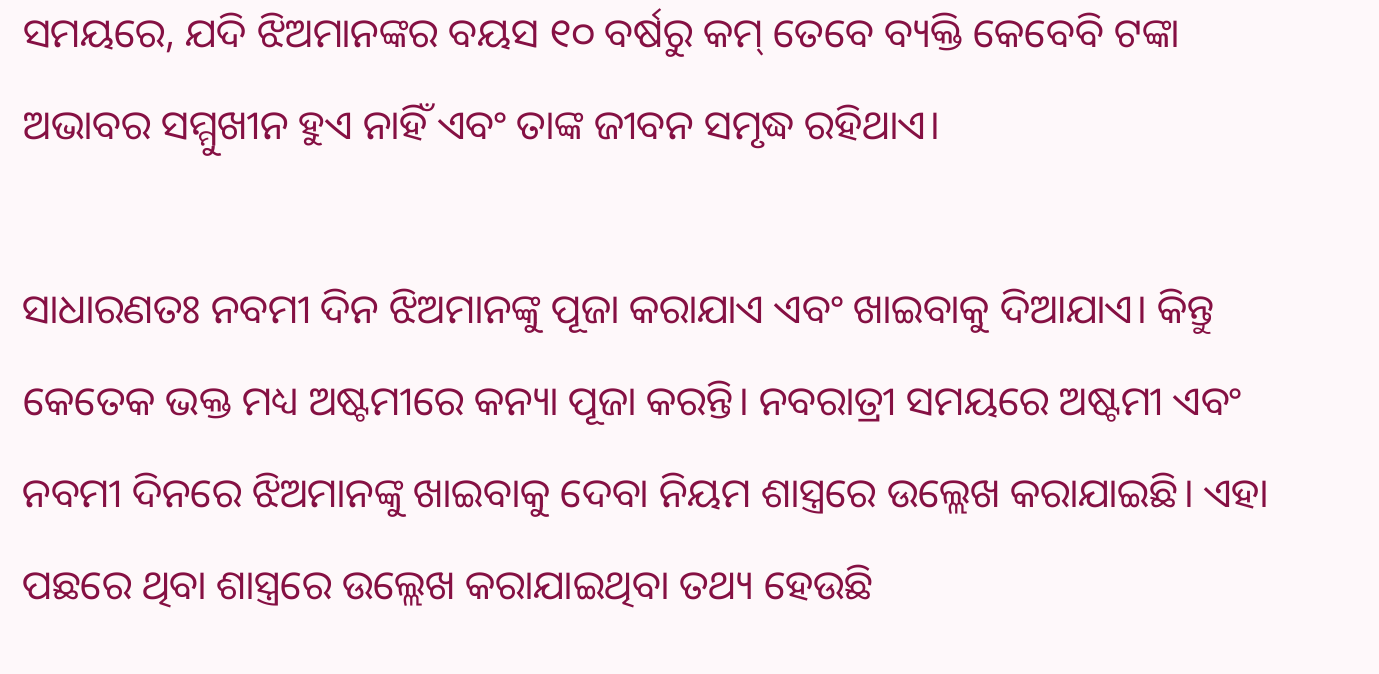ସମୟରେ, ଯଦି ଝିଅମାନଙ୍କର ବୟସ ୧୦ ବର୍ଷରୁ କମ୍ ତେବେ ବ୍ୟକ୍ତି କେବେବି ଟଙ୍କା ଅଭାବର ସମ୍ମୁଖୀନ ହୁଏ ନାହିଁ ଏବଂ ତାଙ୍କ ଜୀବନ ସମୃଦ୍ଧ ରହିଥାଏ।

ସାଧାରଣତଃ ନବମୀ ଦିନ ଝିଅମାନଙ୍କୁ ପୂଜା କରାଯାଏ ଏବଂ ଖାଇବାକୁ ଦିଆଯାଏ। କିନ୍ତୁ କେତେକ ଭକ୍ତ ମଧ୍ୟ ଅଷ୍ଟମୀରେ କନ୍ୟା ପୂଜା କରନ୍ତି। ନବରାତ୍ରୀ ସମୟରେ ଅଷ୍ଟମୀ ଏବଂ ନବମୀ ଦିନରେ ଝିଅମାନଙ୍କୁ ଖାଇବାକୁ ଦେବା ନିୟମ ଶାସ୍ତ୍ରରେ ଉଲ୍ଲେଖ କରାଯାଇଛି। ଏହା ପଛରେ ଥିବା ଶାସ୍ତ୍ରରେ ଉଲ୍ଲେଖ କରାଯାଇଥିବା ତଥ୍ୟ ହେଉଛି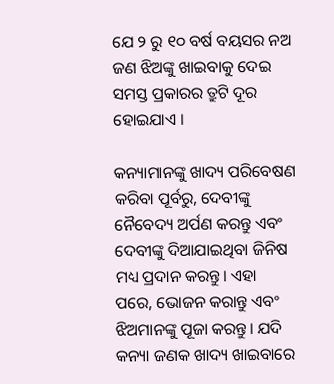ଯେ ୨ ରୁ ୧୦ ବର୍ଷ ବୟସର ନଅ ଜଣ ଝିଅଙ୍କୁ ଖାଇବାକୁ ଦେଇ ସମସ୍ତ ପ୍ରକାରର ତ୍ରୁଟି ଦୂର ହୋଇଯାଏ ।

କନ୍ୟାମାନଙ୍କୁ ଖାଦ୍ୟ ପରିବେଷଣ କରିବା ପୂର୍ବରୁ, ଦେବୀଙ୍କୁ ନୈବେଦ୍ୟ ଅର୍ପଣ କରନ୍ତୁ ଏବଂ ଦେବୀଙ୍କୁ ଦିଆଯାଇଥିବା ଜିନିଷ ମଧ୍ୟ ପ୍ରଦାନ କରନ୍ତୁ। ଏହା ପରେ, ଭୋଜନ କରାନ୍ତୁ ଏବଂ ଝିଅମାନଙ୍କୁ ପୂଜା କରନ୍ତୁ। ଯଦି କନ୍ୟା ଜଣକ ଖାଦ୍ୟ ଖାଇବାରେ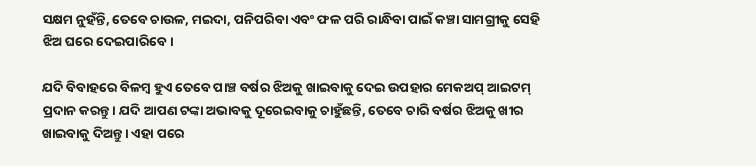ସକ୍ଷମ ନୁହଁନ୍ତି, ତେବେ ଚାଉଳ, ମଇଦା, ପନିପରିବା ଏବଂ ଫଳ ପରି ରାନ୍ଧିବା ପାଇଁ କଞ୍ଚା ସାମଗ୍ରୀକୁ ସେହି ଝିଅ ଘରେ ଦେଇପାରିବେ।

ଯଦି ବିବାହରେ ବିଳମ୍ବ ହୁଏ ତେବେ ପାଞ୍ଚ ବର୍ଷର ଝିଅକୁ ଖାଇବାକୁ ଦେଇ ଉପହାର ମେକଅପ୍ ଆଇଟମ୍ ପ୍ରଦାନ କରନ୍ତୁ। ଯଦି ଆପଣ ଟଙ୍କା ଅଭାବକୁ ଦୂରେଇବାକୁ ଚାହୁଁଛନ୍ତି, ତେବେ ଚାରି ବର୍ଷର ଝିଅକୁ ଖୀର ଖାଇବାକୁ ଦିଅନ୍ତୁ। ଏହା ପରେ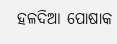ହଳଦିଆ ପୋଷାକ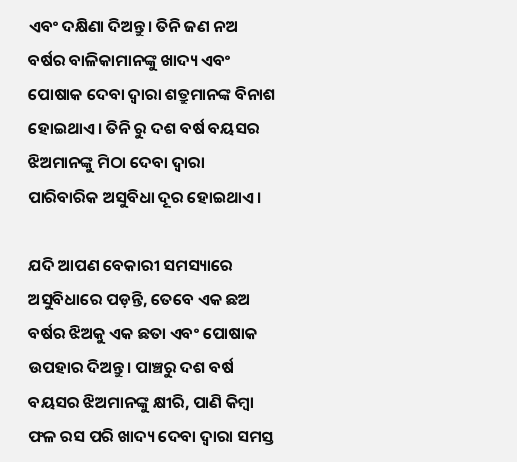ଏବଂ ଦକ୍ଷିଣା ଦିଅନ୍ତୁ। ତିନି ଜଣ ନଅ ବର୍ଷର ବାଳିକାମାନଙ୍କୁ ଖାଦ୍ୟ ଏବଂ ପୋଷାକ ଦେବା ଦ୍ୱାରା ଶତ୍ରୁମାନଙ୍କ ବିନାଶ ହୋଇଥାଏ। ତିନି ରୁ ଦଶ ବର୍ଷ ବୟସର ଝିଅମାନଙ୍କୁ ମିଠା ଦେବା ଦ୍ୱାରା ପାରିବାରିକ ଅସୁବିଧା ଦୂର ହୋଇଥାଏ।

ଯଦି ଆପଣ ବେକାରୀ ସମସ୍ୟାରେ ଅସୁବିଧାରେ ପଡ଼ନ୍ତି, ତେବେ ଏକ ଛଅ ବର୍ଷର ଝିଅକୁ ଏକ ଛତା ଏବଂ ପୋଷାକ ଉପହାର ଦିଅନ୍ତୁ। ପାଞ୍ଚରୁ ଦଶ ବର୍ଷ ବୟସର ଝିଅମାନଙ୍କୁ କ୍ଷୀରି, ପାଣି କିମ୍ବା ଫଳ ରସ ପରି ଖାଦ୍ୟ ଦେବା ଦ୍ବାରା ସମସ୍ତ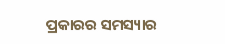ପ୍ରକାରର ସମସ୍ୟାର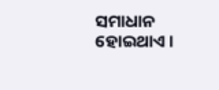ସମାଧାନ ହୋଇଥାଏ।